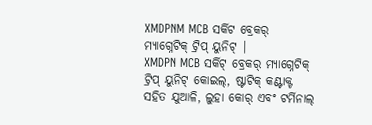XMDPNM MCB ସର୍କିଟ ବ୍ରେକର୍ ମ୍ୟାଗ୍ନେଟିକ୍ ଟ୍ରିପ୍ ୟୁନିଟ୍ |
XMDPN MCB ସର୍କିଟ୍ ବ୍ରେକର୍ ମ୍ୟାଗ୍ନେଟିକ୍ ଟ୍ରିପ୍ ୟୁନିଟ୍ କୋଇଲ୍, ଷ୍ଟାଟିକ୍ କଣ୍ଟାକ୍ଟ ସହିତ ଯୁଆଳି, ଲୁହା କୋର୍ ଏବଂ ଟର୍ମିନାଲ୍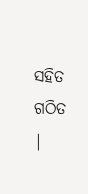ସହିତ ଗଠିତ |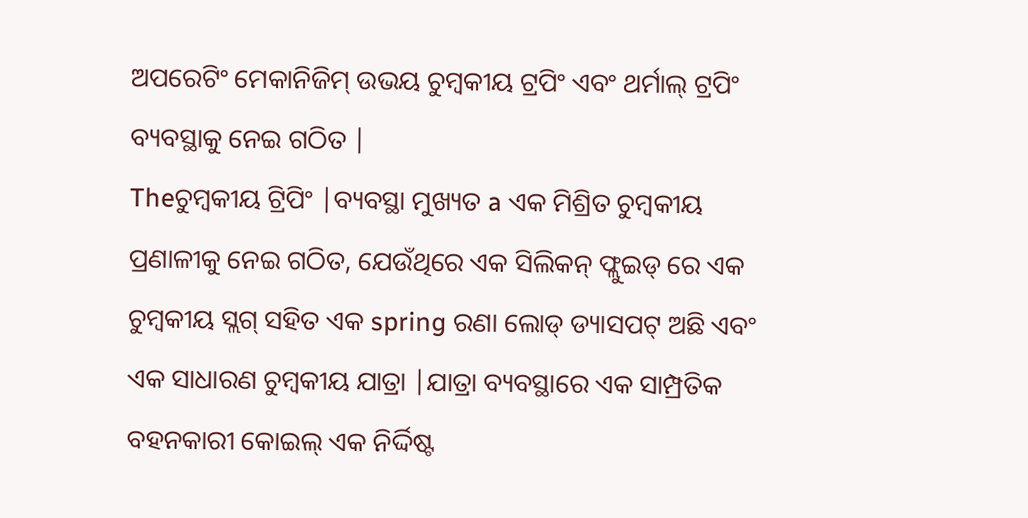ଅପରେଟିଂ ମେକାନିଜିମ୍ ଉଭୟ ଚୁମ୍ବକୀୟ ଟ୍ରପିଂ ଏବଂ ଥର୍ମାଲ୍ ଟ୍ରପିଂ ବ୍ୟବସ୍ଥାକୁ ନେଇ ଗଠିତ |
Theଚୁମ୍ବକୀୟ ଟ୍ରିପିଂ |ବ୍ୟବସ୍ଥା ମୁଖ୍ୟତ a ଏକ ମିଶ୍ରିତ ଚୁମ୍ବକୀୟ ପ୍ରଣାଳୀକୁ ନେଇ ଗଠିତ, ଯେଉଁଥିରେ ଏକ ସିଲିକନ୍ ଫ୍ଲୁଇଡ୍ ରେ ଏକ ଚୁମ୍ବକୀୟ ସ୍ଲଗ୍ ସହିତ ଏକ spring ରଣା ଲୋଡ୍ ଡ୍ୟାସପଟ୍ ଅଛି ଏବଂ ଏକ ସାଧାରଣ ଚୁମ୍ବକୀୟ ଯାତ୍ରା |ଯାତ୍ରା ବ୍ୟବସ୍ଥାରେ ଏକ ସାମ୍ପ୍ରତିକ ବହନକାରୀ କୋଇଲ୍ ଏକ ନିର୍ଦ୍ଦିଷ୍ଟ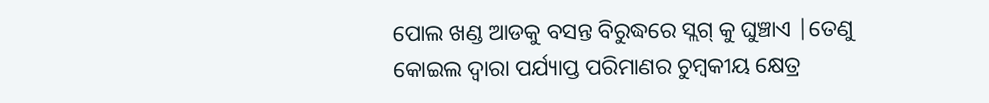ପୋଲ ଖଣ୍ଡ ଆଡକୁ ବସନ୍ତ ବିରୁଦ୍ଧରେ ସ୍ଲଗ୍ କୁ ଘୁଞ୍ଚାଏ |ତେଣୁ କୋଇଲ ଦ୍ୱାରା ପର୍ଯ୍ୟାପ୍ତ ପରିମାଣର ଚୁମ୍ବକୀୟ କ୍ଷେତ୍ର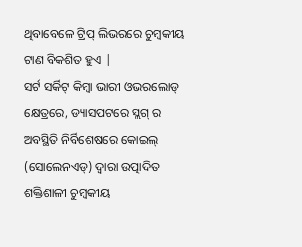ଥିବାବେଳେ ଟ୍ରିପ୍ ଲିଭରରେ ଚୁମ୍ବକୀୟ ଟାଣ ବିକଶିତ ହୁଏ |
ସର୍ଟ ସର୍କିଟ୍ କିମ୍ବା ଭାରୀ ଓଭରଲୋଡ୍ କ୍ଷେତ୍ରରେ, ଡ୍ୟାସପଟରେ ସ୍ଲଗ୍ ର ଅବସ୍ଥିତି ନିର୍ବିଶେଷରେ କୋଇଲ୍ (ସୋଲେନଏଡ୍) ଦ୍ୱାରା ଉତ୍ପାଦିତ ଶକ୍ତିଶାଳୀ ଚୁମ୍ବକୀୟ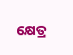କ୍ଷେତ୍ର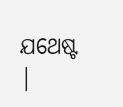ଯଥେଷ୍ଟ |